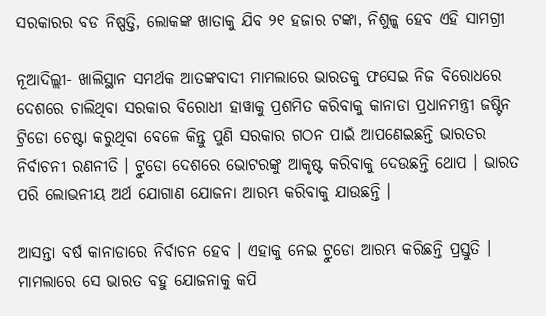ସରକାରର ବଡ ନିଷ୍ପତ୍ତି, ଲୋକଙ୍କ ଖାତାକୁ ଯିବ ୨୧ ହଜାର ଟଙ୍କା, ନିଶୁଳ୍କ ହେବ ଏହି ସାମଗ୍ରୀ

ନୂଆଦିଲ୍ଲୀ- ଖାଲିସ୍ଥାନ ସମର୍ଥକ ଆତଙ୍କବାଦୀ ମାମଲାରେ ଭାରତକୁ ଫସେଇ ନିଜ ବିରୋଧରେ ଦେଶରେ ଚାଲିଥିବା ସରକାର ବିରୋଧୀ ହାୱାକୁ ପ୍ରଶମିତ କରିବାକୁ କାନାଡା ପ୍ରଧାନମନ୍ତ୍ରୀ ଜଷ୍ଟିନ ଟ୍ରିଡୋ ଚେଷ୍ଟା କରୁଥିବା ବେଳେ କିନ୍ତୁ ପୁଣି ସରକାର ଗଠନ ପାଇଁ ଆପଣେଇଛନ୍ତି ଭାରତର ନିର୍ବାଚନୀ ରଣନୀତି । ଟ୍ରୁଡୋ ଦେଶରେ ଭୋଟରଙ୍କୁ ଆକୃଷ୍ଟ କରିବାକୁ ଦେଉଛନ୍ତି ଥୋପ । ଭାରତ ପରି ଲୋଭନୀୟ ଅର୍ଥ ଯୋଗାଣ ଯୋଜନା ଆରମ୍ଭ କରିବାକୁ ଯାଉଛନ୍ତି ।

ଆସନ୍ତା ବର୍ଷ କାନାଡାରେ ନିର୍ବାଚନ ହେବ । ଏହାକୁ ନେଇ ଟ୍ରୁଡୋ ଆରମ୍ଭ କରିଛନ୍ତି ପ୍ରସ୍ତୁତି । ମାମଲାରେ ସେ ଭାରତ ବହୁ ଯୋଜନାକୁ କପି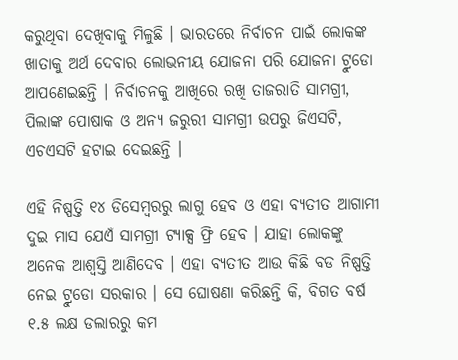କରୁଥିବା ଦେଖିବାକୁ ମିଳୁଛି । ଭାରତରେ ନିର୍ବାଚନ ପାଇଁ ଲୋକଙ୍କ ଖାତାକୁ ଅର୍ଥ ଦେବାର ଲୋଭନୀୟ ଯୋଜନା ପରି ଯୋଜନା ଟ୍ରୁଡୋ ଆପଣେଇଛନ୍ତି । ନିର୍ବାଚନକୁ ଆଖିରେ ରଖି ତାଜରାତି ସାମଗ୍ରୀ, ପିଲାଙ୍କ ପୋଷାକ ଓ ଅନ୍ୟ ଜରୁରୀ ସାମଗ୍ରୀ ଉପରୁ ଜିଏସଟି, ଏଚଏସଟି ହଟାଇ ଦେଇଛନ୍ତି ।

ଏହି ନିଷ୍ପତ୍ତି ୧୪ ଡିସେମ୍ବରରୁ ଲାଗୁ ହେବ ଓ ଏହା ବ୍ୟତୀତ ଆଗାମୀ ଦୁଇ ମାସ ଯେଏଁ ସାମଗ୍ରୀ ଟ୍ୟାକ୍ସ ଫ୍ରି ହେବ । ଯାହା ଲୋକଙ୍କୁ ଅନେକ ଆଶ୍ୱସ୍ତି ଆଣିଦେବ । ଏହା ବ୍ୟତୀତ ଆଉ କିଛି ବଡ ନିଷ୍ପତ୍ତି ନେଇ ଟ୍ରୁଡୋ ସରକାର । ସେ ଘୋଷଣା କରିଛନ୍ତି କି, ବିଗତ ବର୍ଷ ୧.୫ ଲକ୍ଷ ଡଲାରରୁ କମ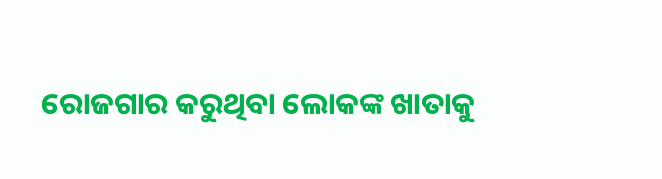ରୋଜଗାର କରୁଥିବା ଲୋକଙ୍କ ଖାତାକୁ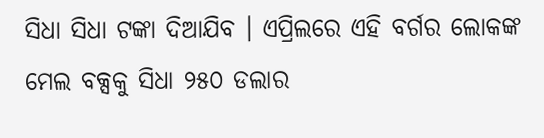ସିଧା ସିଧା ଟଙ୍କା ଦିଆଯିବ । ଏପ୍ରିଲରେ ଏହି ବର୍ଗର ଲୋକଙ୍କ ମେଲ ବକ୍ସକୁ ସିଧା ୨୫୦ ଡଲାର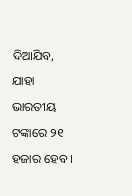ଦିଆଯିବ, ଯାହା ଭାରତୀୟ ଟଙ୍କାରେ ୨୧ ହଜାର ହେବ ।